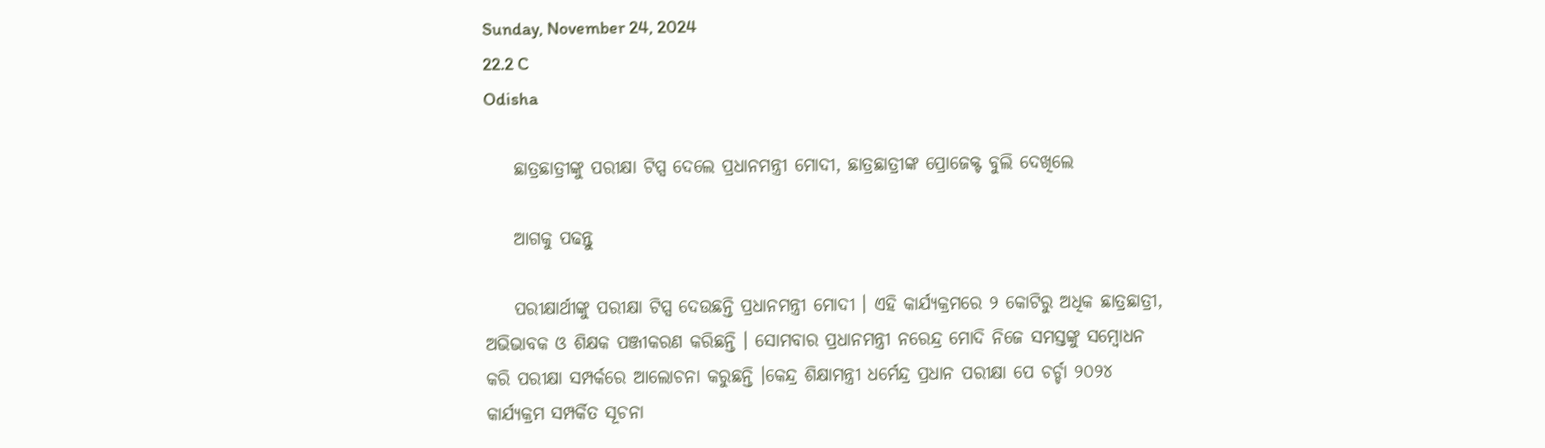Sunday, November 24, 2024
22.2 C
Odisha

    ଛାତ୍ରଛାତ୍ରୀଙ୍କୁ ପରୀକ୍ଷା ଟିପ୍ସ ଦେଲେ ପ୍ରଧାନମନ୍ତ୍ରୀ ମୋଦୀ, ଛାତ୍ରଛାତ୍ରୀଙ୍କ ପ୍ରୋଜେକ୍ଟ ବୁଲି ଦେଖିଲେ

    ଆଗକୁ ପଢନ୍ତୁ

    ପରୀକ୍ଷାର୍ଥୀଙ୍କୁ ପରୀକ୍ଷା ଟିପ୍ସ ଦେଉଛନ୍ତି ପ୍ରଧାନମନ୍ତ୍ରୀ ମୋଦୀ । ଏହି କାର୍ଯ୍ୟକ୍ରମରେ ୨ କୋଟିରୁ ଅଧିକ ଛାତ୍ରଛାତ୍ରୀ, ଅଭିଭାବକ ଓ ଶିକ୍ଷକ ପଞ୍ଜୀକରଣ କରିଛନ୍ତି । ସୋମବାର ପ୍ରଧାନମନ୍ତ୍ରୀ ନରେନ୍ଦ୍ର ମୋଦି ନିଜେ ସମସ୍ତଙ୍କୁ ସମ୍ବୋଧନ କରି ପରୀକ୍ଷା ସମ୍ପର୍କରେ ଆଲୋଚନା କରୁଛନ୍ତି ।କେନ୍ଦ୍ର ଶିକ୍ଷାମନ୍ତ୍ରୀ ଧର୍ମେନ୍ଦ୍ର ପ୍ରଧାନ ପରୀକ୍ଷା ପେ ଚର୍ଚ୍ଚା ୨୦୨୪ କାର୍ଯ୍ୟକ୍ରମ ସମ୍ପର୍କିତ ସୂଚନା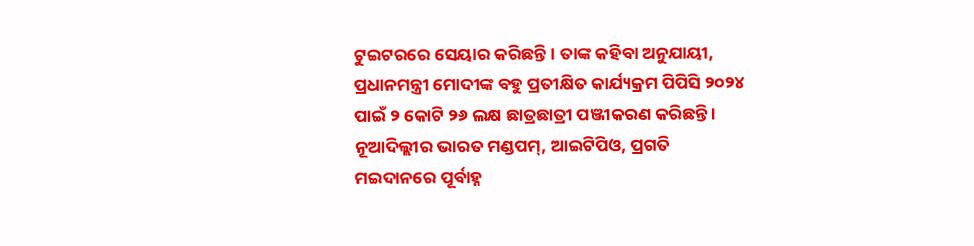ଟୁଇଟରରେ ସେୟାର କରିଛନ୍ତି । ତାଙ୍କ କହିବା ଅନୁଯାୟୀ, ପ୍ରଧାନମନ୍ତ୍ରୀ ମୋଦୀଙ୍କ ବହୁ ପ୍ରତୀକ୍ଷିତ କାର୍ଯ୍ୟକ୍ରମ ପିପିସି ୨୦୨୪ ପାଇଁ ୨ କୋଟି ୨୬ ଲକ୍ଷ ଛାତ୍ରଛାତ୍ରୀ ପଞ୍ଜୀକରଣ କରିଛନ୍ତି । ନୂଆଦିଲ୍ଲୀର ଭାରତ ମଣ୍ଡପମ୍, ଆଇଟିପିଓ, ପ୍ରଗତି ମଇଦାନରେ ପୂର୍ବାହ୍ନ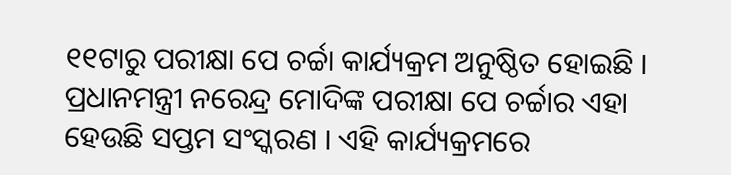୧୧ଟାରୁ ପରୀକ୍ଷା ପେ ଚର୍ଚ୍ଚା କାର୍ଯ୍ୟକ୍ରମ ଅନୁଷ୍ଠିତ ହୋଇଛି । ପ୍ରଧାନମନ୍ତ୍ରୀ ନରେନ୍ଦ୍ର ମୋଦିଙ୍କ ପରୀକ୍ଷା ପେ ଚର୍ଚ୍ଚାର ଏହା ହେଉଛି ସପ୍ତମ ସଂସ୍କରଣ । ଏହି କାର୍ଯ୍ୟକ୍ରମରେ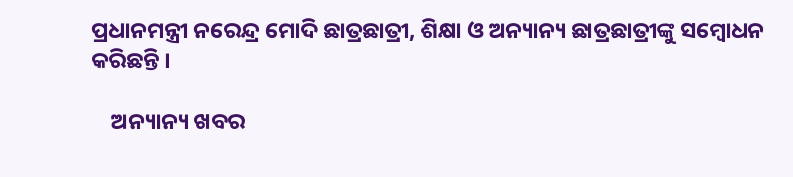ପ୍ରଧାନମନ୍ତ୍ରୀ ନରେନ୍ଦ୍ର ମୋଦି ଛାତ୍ରଛାତ୍ରୀ, ଶିକ୍ଷା ଓ ଅନ୍ୟାନ୍ୟ ଛାତ୍ରଛାତ୍ରୀଙ୍କୁ ସମ୍ବୋଧନ କରିଛନ୍ତି ।

    ଅନ୍ୟାନ୍ୟ ଖବର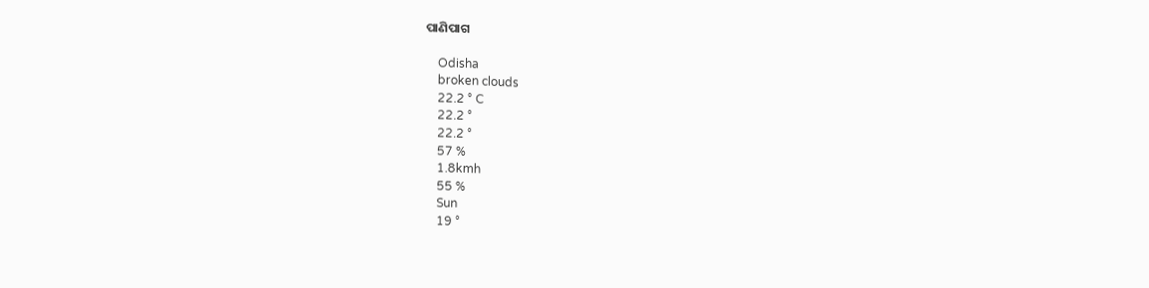ପାଣିପାଗ

    Odisha
    broken clouds
    22.2 ° C
    22.2 °
    22.2 °
    57 %
    1.8kmh
    55 %
    Sun
    19 °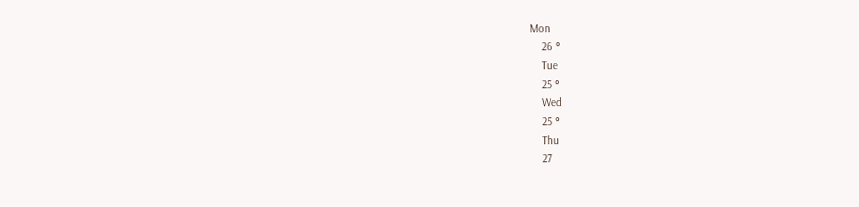Mon
    26 °
    Tue
    25 °
    Wed
    25 °
    Thu
    27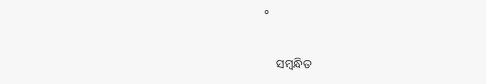°

    ସମ୍ବନ୍ଧିତ